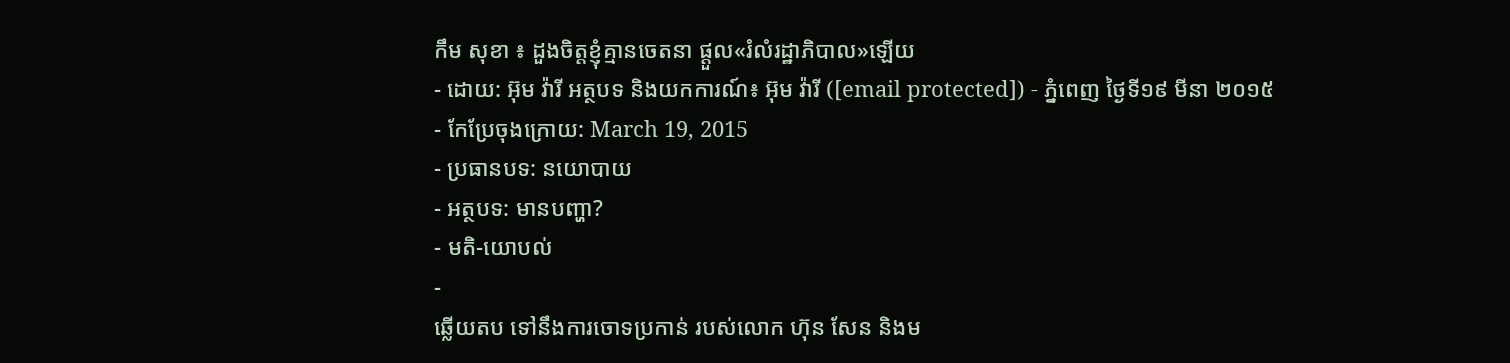កឹម សុខា ៖ ដួងចិត្តខ្ញុំគ្មានចេតនា ផ្តួល«រំលំរដ្ឋាភិបាល»ឡើយ
- ដោយ: អ៊ុម វ៉ារី អត្ថបទ និងយកការណ៍៖ អ៊ុម វ៉ារី ([email protected]) - ភ្នំពេញ ថ្ងៃទី១៩ មីនា ២០១៥
- កែប្រែចុងក្រោយ: March 19, 2015
- ប្រធានបទ: នយោបាយ
- អត្ថបទ: មានបញ្ហា?
- មតិ-យោបល់
-
ឆ្លើយតប ទៅនឹងការចោទប្រកាន់ របស់លោក ហ៊ុន សែន និងម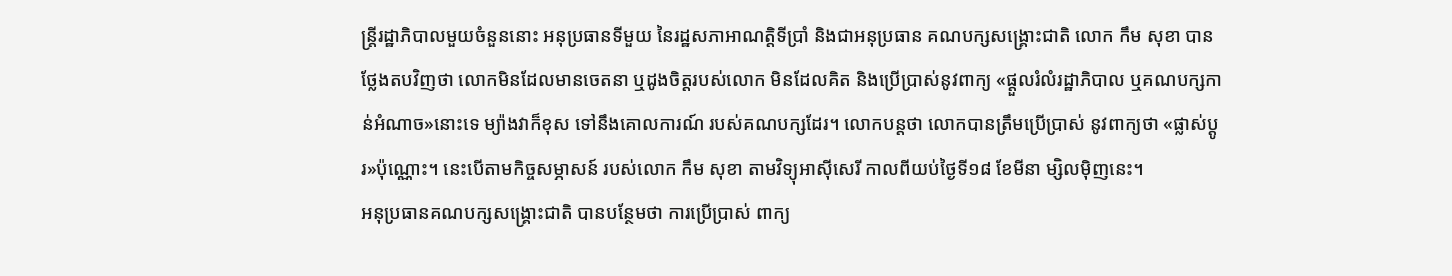ន្ត្រីរដ្ឋាភិបាលមួយចំនួននោះ អនុប្រធានទីមួយ នៃរដ្ឋសភាអាណត្តិទីប្រាំ និងជាអនុប្រធាន គណបក្សសង្គ្រោះជាតិ លោក កឹម សុខា បានថ្លែងតបវិញថា លោកមិនដែលមានចេតនា ឬដូងចិត្តរបស់លោក មិនដែលគិត និងប្រើប្រាស់នូវពាក្យ «ផ្តួលរំលំរដ្ឋាភិបាល ឬគណបក្សកាន់អំណាច»នោះទេ ម្យ៉ាងវាក៏ខុស ទៅនឹងគោលការណ៍ របស់គណបក្សដែរ។ លោកបន្តថា លោកបានត្រឹមប្រើប្រាស់ នូវពាក្យថា «ផ្លាស់ប្តូរ»ប៉ុណ្ណោះ។ នេះបើតាមកិច្ចសម្ភាសន៍ របស់លោក កឹម សុខា តាមវិទ្យុអាស៊ីសេរី កាលពីយប់ថ្ងៃទី១៨ ខែមីនា ម្សិលម៉ិញនេះ។
អនុប្រធានគណបក្សសង្គ្រោះជាតិ បានបន្ថែមថា ការប្រើប្រាស់ ពាក្យ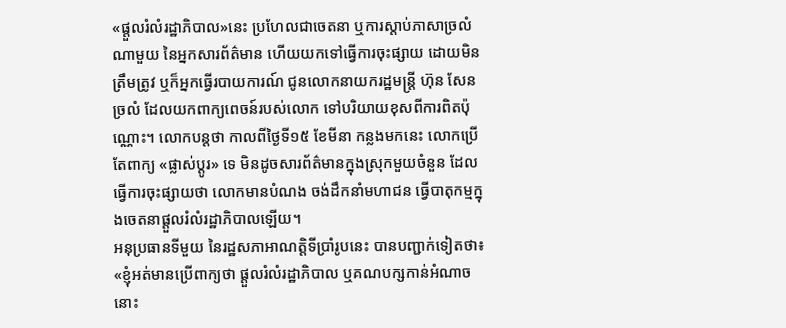«ផ្តួលរំលំរដ្ឋាភិបាល»នេះ ប្រហែលជាចេតនា ឬការស្តាប់ភាសាច្រលំណាមួយ នៃអ្នកសារព័ត៌មាន ហើយយកទៅធ្វើការចុះផ្សាយ ដោយមិនត្រឹមត្រូវ ឬក៏អ្នកធ្វើរបាយការណ៍ ជូនលោកនាយករដ្ឋមន្រ្តី ហ៊ុន សែន ច្រលំ ដែលយកពាក្យពេចន៍របស់លោក ទៅបរិយាយខុសពីការពិតប៉ុណ្ណោះ។ លោកបន្តថា កាលពីថ្ងៃទី១៥ ខែមីនា កន្លងមកនេះ លោកប្រើតែពាក្យ «ផ្លាស់ប្តូរ» ទេ មិនដូចសារព័ត៌មានក្នុងស្រុកមួយចំនួន ដែលធ្វើការចុះផ្សាយថា លោកមានបំណង ចង់ដឹកនាំមហាជន ធ្វើបាតុកម្មក្នុងចេតនាផ្តួលរំលំរដ្ឋាភិបាលឡើយ។
អនុប្រធានទីមួយ នៃរដ្ឋសភាអាណត្តិទីប្រាំរូបនេះ បានបញ្ជាក់ទៀតថា៖ «ខ្ញុំអត់មានប្រើពាក្យថា ផ្តួលរំលំរដ្ឋាភិបាល ឬគណបក្សកាន់អំណាចនោះ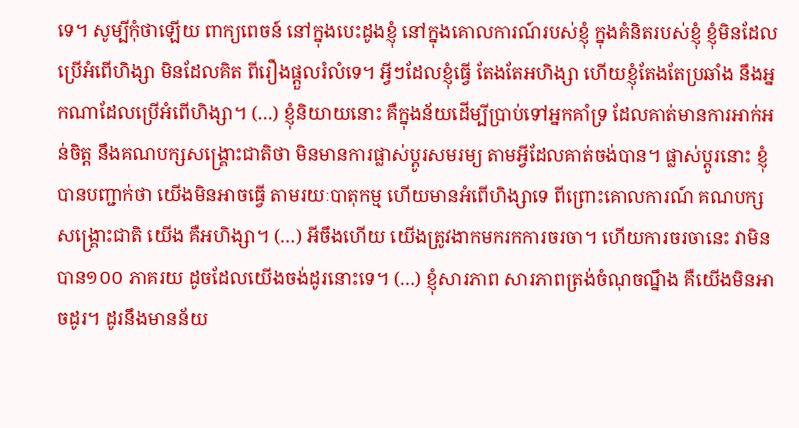ទេ។ សូម្បីកុំថាឡើយ ពាក្យពេចន៍ នៅក្នុងបេះដូងខ្ញុំ នៅក្នុងគោលការណ៍របស់ខ្ញុំ ក្នុងគំនិតរបស់ខ្ញុំ ខ្ញុំមិនដែលប្រើអំពើហិង្សា មិនដែលគិត ពីរឿងផ្តួលរំលំទេ។ អ្វីៗដែលខ្ញុំធ្វើ តែងតែអហិង្សា ហើយខ្ញុំតែងតែប្រឆាំង នឹងអ្នកណាដែលប្រើអំពើហិង្សា។ (…) ខ្ញុំនិយាយនោះ គឺក្នុងន័យដើម្បីប្រាប់ទៅអ្នកគាំទ្រ ដែលគាត់មានការអាក់អន់ចិត្ត នឹងគណបក្សសង្គ្រោះជាតិថា មិនមានការផ្លាស់ប្តូរសមរម្យ តាមអ្វីដែលគាត់ចង់បាន។ ផ្លាស់ប្តូរនោះ ខ្ញុំបានបញ្ជាក់ថា យើងមិនអាចធ្វើ តាមរយៈបាតុកម្ម ហើយមានអំពើហិង្សាទេ ពីព្រោះគោលការណ៍ គណបក្សសង្គ្រោះជាតិ យើង គឺអហិង្សា។ (…) អីចឹងហើយ យើងត្រូវងាកមករកការចរចា។ ហើយការចរចានេះ វាមិនបាន១០០ ភាគរយ ដូចដែលយើងចង់ដូរនោះទេ។ (…) ខ្ញុំសារភាព សារភាពត្រង់ចំណុចណ្នឹង គឺយើងមិនអាចដូរ។ ដូរនឹងមានន័យ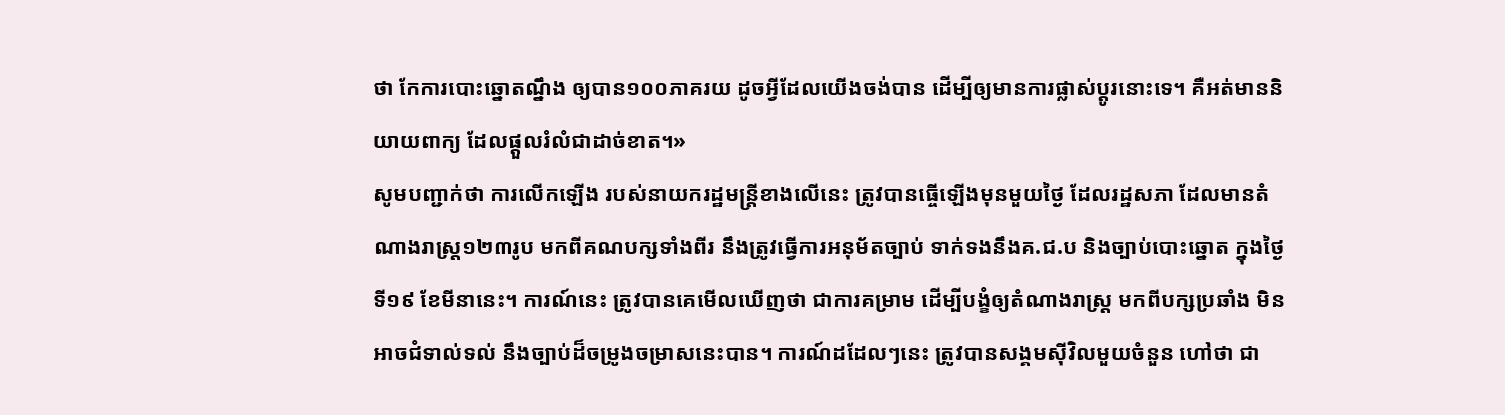ថា កែការបោះឆ្នោតណ្នឹង ឲ្យបាន១០០ភាគរយ ដូចអ្វីដែលយើងចង់បាន ដើម្បីឲ្យមានការផ្លាស់ប្តូរនោះទេ។ គឺអត់មាននិយាយពាក្យ ដែលផ្តួលរំលំជាដាច់ខាត។»
សូមបញ្ជាក់ថា ការលើកឡើង របស់នាយករដ្ឋមន្រ្តីខាងលើនេះ ត្រូវបានធ្ចើឡើងមុនមួយថ្ងៃ ដែលរដ្ឋសភា ដែលមានតំណាងរាស្រ្ត១២៣រូប មកពីគណបក្សទាំងពីរ នឹងត្រូវធ្វើការអនុម័តច្បាប់ ទាក់ទងនឹងគ.ជ.ប និងច្បាប់បោះឆ្នោត ក្នុងថ្ងៃទី១៩ ខែមីនានេះ។ ការណ៍នេះ ត្រូវបានគេមើលឃើញថា ជាការគម្រាម ដើម្បីបង្ខំឲ្យតំណាងរាស្រ្ត មកពីបក្សប្រឆាំង មិនអាចជំទាល់ទល់ នឹងច្បាប់ដ៏ចម្រូងចម្រាសនេះបាន។ ការណ៍ដដែលៗនេះ ត្រូវបានសង្គមស៊ីវិលមួយចំនួន ហៅថា ជា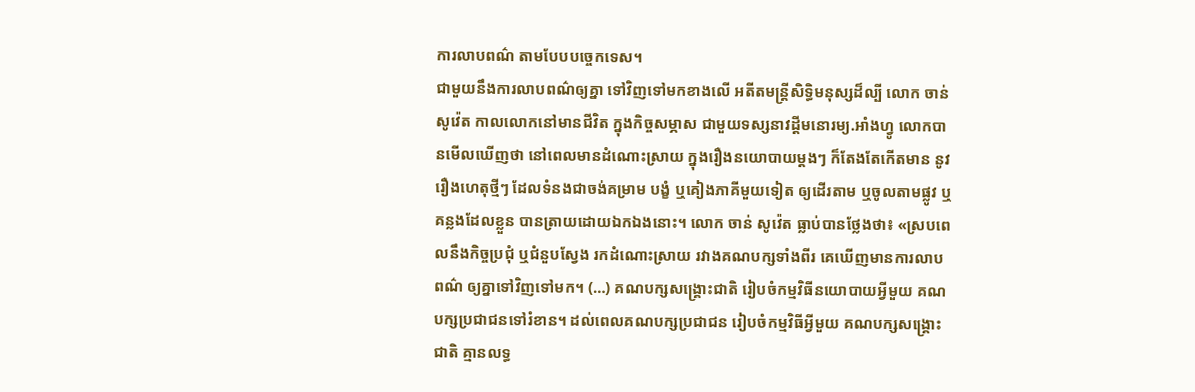ការលាបពណ៌ តាមបែបបច្ចេកទេស។
ជាមួយនឹងការលាបពណ៌ឲ្យគ្នា ទៅវិញទៅមកខាងលើ អតីតមន្ត្រីសិទ្ធិមនុស្សដ៏ល្បី លោក ចាន់ សូវ៉េត កាលលោកនៅមានជីវិត ក្នុងកិច្ចសម្ភាស ជាមួយទស្សនាវដ្តីមនោរម្យ.អាំងហ្វូ លោកបានមើលឃើញថា នៅពេលមានដំណោះស្រាយ ក្នុងរឿងនយោបាយម្តងៗ ក៏តែងតែកើតមាន នូវរឿងហេតុថ្មីៗ ដែលទំនងជាចង់គម្រាម បង្ខំ ឬគៀងភាគីមួយទៀត ឲ្យដើរតាម ឬចូលតាមផ្លូវ ឬគន្លងដែលខ្លួន បានត្រាយដោយឯកឯងនោះ។ លោក ចាន់ សូវ៉េត ធ្លាប់បានថ្លែងថា៖ «ស្របពេលនឹងកិច្ចប្រជុំ ឬជំនួបស្វែង រកដំណោះស្រាយ រវាងគណបក្សទាំងពីរ គេឃើញមានការលាបពណ៌ ឲ្យគ្នាទៅវិញទៅមក។ (…) គណបក្សសង្គ្រោះជាតិ រៀបចំកម្មវិធីនយោបាយអ្វីមួយ គណបក្សប្រជាជនទៅរំខាន។ ដល់ពេលគណបក្សប្រជាជន រៀបចំកម្មវិធីអ្វីមួយ គណបក្សសង្គ្រោះជាតិ គ្មានលទ្ធ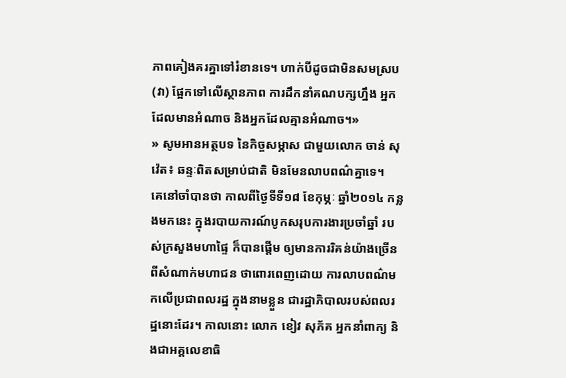ភាពគៀងគរគ្នាទៅរំខានទេ។ ហាក់បីដូចជាមិនសមស្រប (វា) ផ្អែកទៅលើស្ថានភាព ការដឹកនាំគណបក្សហ្នឹង អ្នកដែលមានអំណាច និងអ្នកដែលគ្មានអំណាច។»
» សូមអានអត្ថបទ នៃកិច្ចសម្ភាស ជាមួយលោក ចាន់ សុវ៉េត៖ ឆន្ទៈពិតសម្រាប់ជាតិ មិនមែនលាបពណ៌គ្នាទេ។
គេនៅចាំបានថា កាលពីថ្ងៃទីទី១៨ ខែកុម្ភៈ ឆ្នាំ២០១៤ កន្លងមកនេះ ក្នុងរបាយការណ៍បូកសរុបការងារប្រចាំឆ្នាំ របស់ក្រសួងមហាផ្ទៃ ក៏បានផ្តើម ឲ្យមានការរិគន់យ៉ាងច្រើន ពីសំណាក់មហាជន ថាពោរពេញដោយ ការលាបពណ៌មកលើប្រជាពលរដ្ឋ ក្នុងនាមខ្លួន ជារដ្ឋាភិបាលរបស់ពលរដ្ឋនោះដែរ។ កាលនោះ លោក ខៀវ សុភ័គ អ្នកនាំពាក្យ និងជាអគ្គលេខាធិ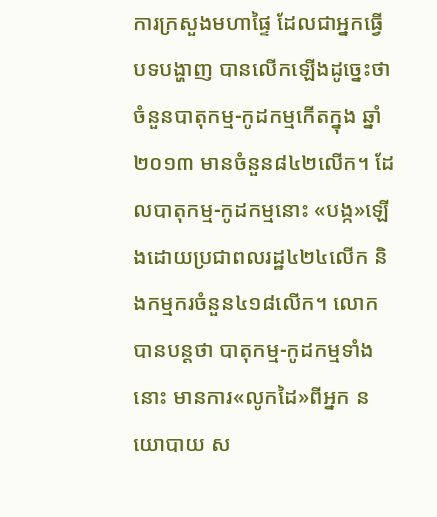ការក្រសួងមហាផ្ទៃ ដែលជាអ្នកធ្វើបទបង្ហាញ បានលើកឡើងដូច្នេះថា ចំនួនបាតុកម្ម-កូដកម្មកើតក្នុង ឆ្នាំ២០១៣ មានចំនួន៨៤២លើក។ ដែលបាតុកម្ម-កូដកម្មនោះ «បង្ក»ឡើងដោយប្រជាពលរដ្ឋ៤២៤លើក និងកម្មករចំនួន៤១៨លើក។ លោកបានបន្តថា បាតុកម្ម-កូដកម្មទាំងនោះ មានការ«លូកដៃ»ពីអ្នក នយោបាយ ស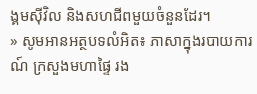ង្គមស៊ីវិល និងសហជីពមួយចំនួនដែរ។
» សូមអានអត្ថបទលំអិត៖ ភាសាក្នុងរបាយការណ៍ ក្រសួងមហាផ្ទៃ រង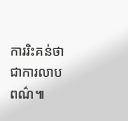ការរិះគន់ថា ជាការលាបពណ៌៕